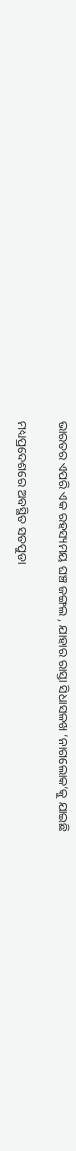ଭାରତର ଏପରି ଏକ ରହସ୍ୟମୟ ଘଞ୍ଚ ଜଙ୍ଗଲ , ଯାହାର ରାସ୍ତା ସିଧାସଳଖ ‘ନାଗଲୋକ’କୁ ଯାଇଛି

ମଧ୍ୟପ୍ରଦେଶରେ ଅବସ୍ଥିତ ସତପୁଡା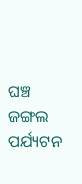ଘଞ୍ଚ ଜଙ୍ଗଲ ପର୍ଯ୍ୟଟନ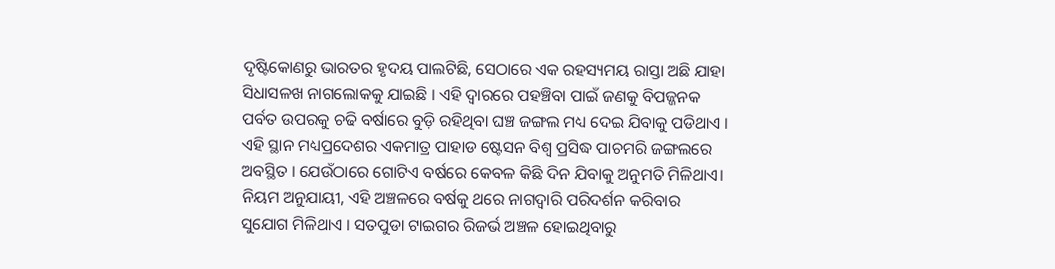ଦୃଷ୍ଟିକୋଣରୁ ଭାରତର ହୃଦୟ ପାଲଟିଛି, ସେଠାରେ ଏକ ରହସ୍ୟମୟ ରାସ୍ତା ଅଛି ଯାହା ସିଧାସଳଖ ନାଗଲୋକକୁ ଯାଇଛି । ଏହି ଦ୍ୱାରରେ ପହଞ୍ଚିବା ପାଇଁ ଜଣକୁ ବିପଜ୍ଜନକ ପର୍ବତ ଉପରକୁ ଚଢି ବର୍ଷାରେ ବୁଡ଼ି ରହିଥିବା ଘଞ୍ଚ ଜଙ୍ଗଲ ମଧ୍ୟ ଦେଇ ଯିବାକୁ ପଡିଥାଏ । ଏହି ସ୍ଥାନ ମଧ୍ୟପ୍ରଦେଶର ଏକମାତ୍ର ପାହାଡ ଷ୍ଟେସନ ବିଶ୍ୱ ପ୍ରସିଦ୍ଧ ପାଚମରି ଜଙ୍ଗଲରେ ଅବସ୍ଥିତ । ଯେଉଁଠାରେ ଗୋଟିଏ ବର୍ଷରେ କେବଳ କିଛି ଦିନ ଯିବାକୁ ଅନୁମତି ମିଳିଥାଏ। ନିୟମ ଅନୁଯାୟୀ, ଏହି ଅଞ୍ଚଳରେ ବର୍ଷକୁ ଥରେ ନାଗଦ୍ଵାରି ପରିଦର୍ଶନ କରିବାର ସୁଯୋଗ ମିଳିଥାଏ । ସତପୁଡା ଟାଇଗର ରିଜର୍ଭ ଅଞ୍ଚଳ ହୋଇଥିବାରୁ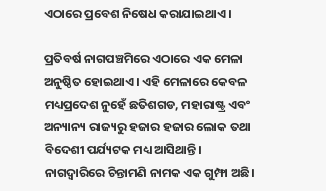ଏଠାରେ ପ୍ରବେଶ ନିଷେଧ କରାଯାଇଥାଏ ।

ପ୍ରତିବର୍ଷ ନାଗପଞ୍ଚମିରେ ଏଠାରେ ଏକ ମେଳା ଅନୁଷ୍ଠିତ ହୋଇଥାଏ। ଏହି ମେଳାରେ କେବଳ ମଧ୍ୟପ୍ରଦେଶ ନୁହେଁ ଛତିଶଗଡ, ମହାରାଷ୍ଟ୍ର ଏବଂ ଅନ୍ୟାନ୍ୟ ରାଜ୍ୟରୁ ହଜାର ହଜାର ଲୋକ ତଥା ବିଦେଶୀ ପର୍ଯ୍ୟଟକ ମଧ୍ୟ ଆସିଥାନ୍ତି। ନାଗଦ୍ଵାରିରେ ଚିନ୍ତାମଣି ନାମକ ଏକ ଗୁମ୍ଫା ଅଛି।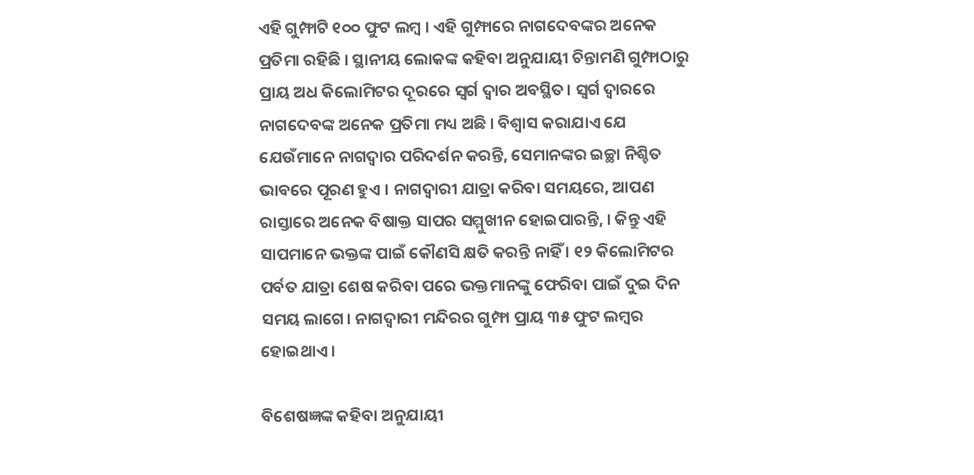ଏହି ଗୁମ୍ଫାଟି ୧୦୦ ଫୁଟ ଲମ୍ବ । ଏହି ଗୁମ୍ଫାରେ ନାଗଦେବଙ୍କର ଅନେକ ପ୍ରତିମା ରହିଛି । ସ୍ଥାନୀୟ ଲୋକଙ୍କ କହିବା ଅନୁଯାୟୀ ଚିନ୍ତାମଣି ଗୁମ୍ଫାଠାରୁ ପ୍ରାୟ ଅଧ କିଲୋମିଟର ଦୂରରେ ସ୍ୱର୍ଗ ଦ୍ୱାର ଅବସ୍ଥିତ। ସ୍ୱର୍ଗ ଦ୍ୱାରରେ ନାଗଦେବଙ୍କ ଅନେକ ପ୍ରତିମା ମଧ୍ୟ ଅଛି । ବିଶ୍ୱାସ କରାଯାଏ ଯେ ଯେଉଁମାନେ ନାଗଦ୍ୱାର ପରିଦର୍ଶନ କରନ୍ତି, ସେମାନଙ୍କର ଇଚ୍ଛା ନିଶ୍ଚିତ ଭାବରେ ପୂରଣ ହୁଏ । ନାଗଦ୍ୱାରୀ ଯାତ୍ରା କରିବା ସମୟରେ, ଆପଣ ରାସ୍ତାରେ ଅନେକ ବିଷାକ୍ତ ସାପର ସମ୍ମୁଖୀନ ହୋଇପାରନ୍ତି, । କିନ୍ତୁ ଏହି ସାପମାନେ ଭକ୍ତଙ୍କ ପାଇଁ କୌଣସି କ୍ଷତି କରନ୍ତି ନାହିଁ । ୧୨ କିଲୋମିଟର ପର୍ବତ ଯାତ୍ରା ଶେଷ କରିବା ପରେ ଭକ୍ତମାନଙ୍କୁ ଫେରିବା ପାଇଁ ଦୁଇ ଦିନ ସମୟ ଲାଗେ। ନାଗଦ୍ୱାରୀ ମନ୍ଦିରର ଗୁମ୍ଫା ପ୍ରାୟ ୩୫ ଫୁଟ ଲମ୍ବର ହୋଇଥାଏ ।

ବିଶେଷଜ୍ଞଙ୍କ କହିବା ଅନୁଯାୟୀ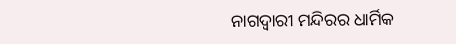ନାଗଦ୍ୱାରୀ ମନ୍ଦିରର ଧାର୍ମିକ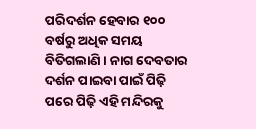ପରିଦର୍ଶନ ହେବାର ୧୦୦ ବର୍ଷରୁ ଅଧିକ ସମୟ ବିତିଗଲାଣି । ନାଗ ଦେବତାର ଦର୍ଶନ ପାଇବା ପାଇଁ ପିଢ଼ି ପରେ ପିଢ଼ି ଏହି ମନ୍ଦିରକୁ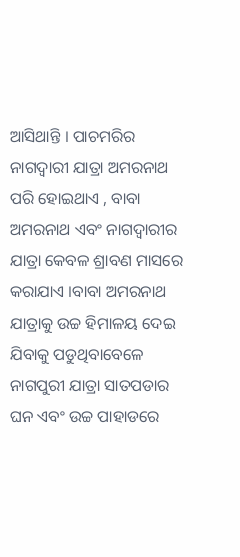ଆସିଥାନ୍ତି । ପାଚମରିର ନାଗଦ୍ୱାରୀ ଯାତ୍ରା ଅମରନାଥ ପରି ହୋଇଥାଏ , ବାବା ଅମରନାଥ ଏବଂ ନାଗଦ୍ୱାରୀର ଯାତ୍ରା କେବଳ ଶ୍ରାବଣ ମାସରେ କରାଯାଏ ।ବାବା ଅମରନାଥ ଯାତ୍ରାକୁ ଉଚ୍ଚ ହିମାଳୟ ଦେଇ ଯିବାକୁ ପଡୁଥିବାବେଳେ ନାଗପୁରୀ ଯାତ୍ରା ସାତପଡାର ଘନ ଏବଂ ଉଚ୍ଚ ପାହାଡରେ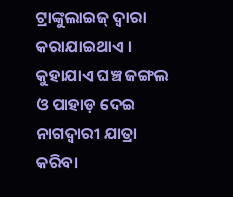ଟ୍ରାଙ୍କୁଲାଇଜ୍ ଦ୍ୱାରା କରାଯାଇଥାଏ । କୁହାଯାଏ ଘଞ୍ଚ ଜଙ୍ଗଲ ଓ ପାହାଡ଼ ଦେଇ ନାଗଦ୍ୱାରୀ ଯାତ୍ରା କରିବା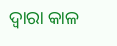ଦ୍ୱାରା କାଳ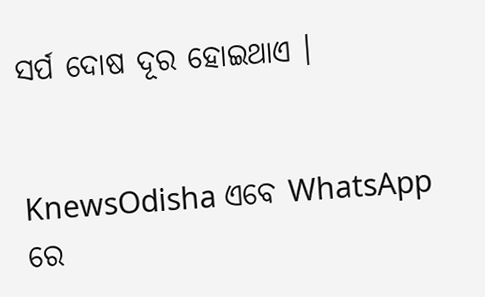ସର୍ପ ଦୋଷ ଦୂର ହୋଇଥାଏ ।


KnewsOdisha ଏବେ WhatsApp ରେ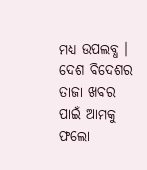ମଧ୍ୟ ଉପଲବ୍ଧ । ଦେଶ ବିଦେଶର ତାଜା ଖବର ପାଇଁ ଆମକୁ ଫଲୋ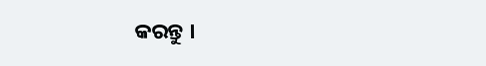କରନ୍ତୁ ।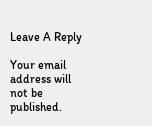Leave A Reply

Your email address will not be published.